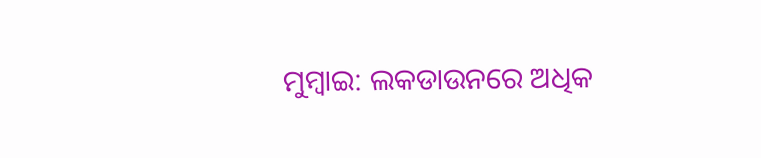ମୁମ୍ବାଇ: ଲକଡାଉନରେ ଅଧିକ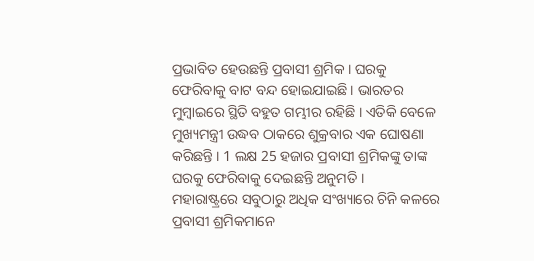ପ୍ରଭାବିତ ହେଉଛନ୍ତି ପ୍ରବାସୀ ଶ୍ରମିକ । ଘରକୁ ଫେରିବାକୁ ବାଟ ବନ୍ଦ ହୋଇଯାଇଛି । ଭାରତର ମୁମ୍ବାଇରେ ସ୍ଥିତି ବହୁତ ଗମ୍ଭୀର ରହିଛି । ଏତିକି ବେଳେ ମୁଖ୍ୟମନ୍ତ୍ରୀ ଉଦ୍ଧବ ଠାକରେ ଶୁକ୍ରବାର ଏକ ଘୋଷଣା କରିଛନ୍ତି । 1 ଲକ୍ଷ 25 ହଜାର ପ୍ରବାସୀ ଶ୍ରମିକଙ୍କୁ ତାଙ୍କ ଘରକୁ ଫେରିବାକୁ ଦେଇଛନ୍ତି ଅନୁମତି ।
ମହାରାଷ୍ଟ୍ରରେ ସବୁଠାରୁ ଅଧିକ ସଂଖ୍ୟାରେ ଚିନି କଳରେ ପ୍ରବାସୀ ଶ୍ରମିକମାନେ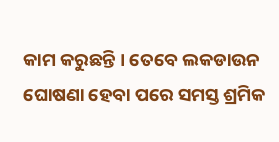କାମ କରୁଛନ୍ତି । ତେବେ ଲକଡାଉନ ଘୋଷଣା ହେବା ପରେ ସମସ୍ତ ଶ୍ରମିକ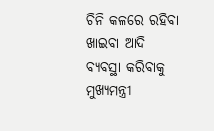ଚିନି କଳରେ ରହିବା ଖାଇବା ଆଦି ବ୍ୟବସ୍ଥା କରିବାକୁ ମୁଖ୍ୟମନ୍ତ୍ରୀ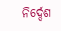ନିର୍ଦ୍ଦେଶ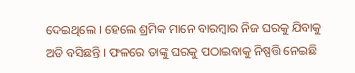ଦେଇଥିଲେ । ହେଲେ ଶ୍ରମିକ ମାନେ ବାରମ୍ବାର ନିଜ ଘରକୁ ଯିବାକୁ ଅଡି ବସିଛନ୍ତି । ଫଳରେ ତାଙ୍କୁ ଘରକୁ ପଠାଇବାକୁ ନିଷ୍ପତ୍ତି ନେଇଛି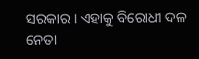ସରକାର । ଏହାକୁ ବିରୋଧୀ ଦଳ ନେତା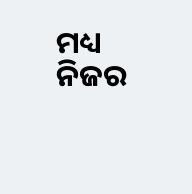ମଧ୍ୟ ନିଜର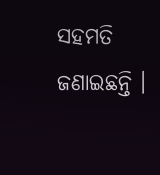ସହମତି ଜଣାଇଛନ୍ତି ।